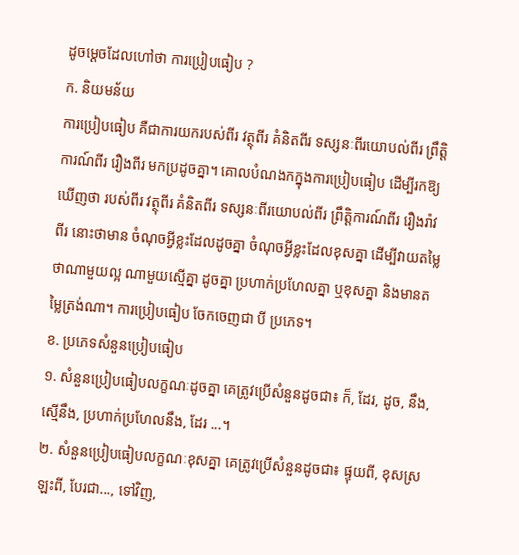ដូចម្ដេចដែលហៅថា ការប្រៀបធៀប ?
ក. និយមន័យ
ការប្រៀបធៀប គឺជាការយករបស់ពីរ វត្ថុពីរ គំនិតពីរ ទស្សនៈពីរយោបល់ពីរ ព្រឹត្តិការណ៍ពីរ រឿងពីរ មកប្រដូចគ្នា។ គោលបំណងកក្នុងការប្រៀបធៀប ដើម្បីរកឱ្យឃើញថា របស់ពីរ វត្ថុពីរ គំនិតពីរ ទស្សនៈពីរយោបល់ពីរ ព្រឹត្តិការណ៍ពីរ រឿងរ៉ាវពីរ នោះថាមាន ចំណុចអ្វីខ្លះដែលដូចគ្នា ចំណុចអ្វីខ្លះដែលខុសគ្នា ដើម្បីវាយតម្លៃថាណាមួយល្អ ណាមួយស្មើគ្នា ដូចគ្នា ប្រហាក់ប្រហែលគ្នា ឬខុសគ្នា និងមានតម្លៃត្រង់ណា។ ការប្រៀបធៀប ចែកចេញជា បី ប្រភេទ។
ខ. ប្រភេទសំនួនប្រៀបធៀប
១. សំនួនប្រៀបធៀបលក្ខណៈដូចគ្នា គេត្រូវប្រើសំនួនដូចជា៖ ក៏, ដែរ, ដូច, នឹង, ស្មើនឹង, ប្រហាក់ប្រហែលនឹង, ដែរ ...។
២. សំនួនប្រៀបធៀបលក្ខណៈខុសគ្នា គេត្រូវប្រើសំនួនដូចជា៖ ផ្ទុយពី, ខុសស្រឡះពី, បែរជា..., ទៅវិញ,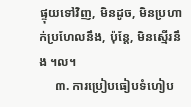ផ្ទុយទៅវិញ, មិនដូច, មិនប្រហាក់ប្រហែលនឹង, ប៉ុន្តែ, មិនស្មើរនឹង ។ល។
     ៣. ការប្រៀបធៀបទំហៀប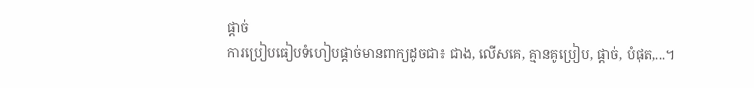ផ្ដាច់
ការប្រៀបធៀបទំហៀបផ្ដាច់មានពាក្យដូចជា៖ ជាង, លើសគេ, គ្មានគូប្រៀប, ផ្ដាច់, បំផុត,...។